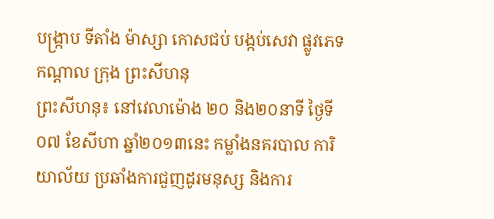បង្រ្កាប ទីតាំង ម៉ាស្សា កោសជប់ បង្កប់សេវា ផ្លូវភេទ កណ្តាល ក្រុង ព្រះសីហនុ
ព្រះសីហនុ៖ នៅវេលាម៉ោង ២០ និង២០នាទី ថ្ងៃទី០៧ ខែសីហា ឆ្នាំ២០១៣នេះ កម្លាំងនគរបាល ការិយាល័យ ប្រឆាំងការជួញដូរមនុស្ស និងការ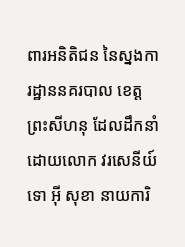ពារអនិតិជន នៃស្នងការដ្ឋាននគរបាល ខេត្តព្រះសីហនុ ដែលដឹកនាំ ដោយលោក វរសេនីយ៍ទោ អ៊ី សុខា នាយការិ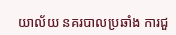យាល័យ នគរបាលប្រឆាំង ការជួ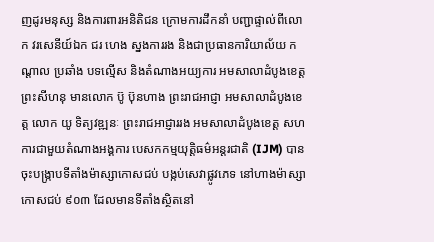ញដូរមនុស្ស និងការពារអនិតិជន ក្រោមការដឹកនាំ បញ្ជាផ្ទាល់ពីលោក វរសេនីយ៍ឯក ជរ ហេង ស្នងការរង និងជាប្រធានការិយាល័យ កណ្តាល ប្រឆាំង បទល្មើស និងតំណាងអយ្យការ អមសាលាដំបូងខេត្តព្រះសីហនុ មានលោក ប៊ូ ប៊ុនហាង ព្រះរាជអាជ្ញា អមសាលាដំបូងខេត្ត លោក យូ ទិត្យវឌ្ឍនៈ ព្រះរាជអាជ្ញាររង អមសាលាដំបូងខេត្ត សហការជាមួយតំណាងអង្គការ បេសកកម្មយុត្តិធម៌អន្តរជាតិ (IJM) បានចុះបង្រ្កាបទីតាំងម៉ាស្សាកោសជប់ បង្កប់សេវាផ្លូវភេទ នៅហាងម៉ាស្សាកោសជប់ ៩០៣ ដែលមានទីតាំងស្ថិតនៅ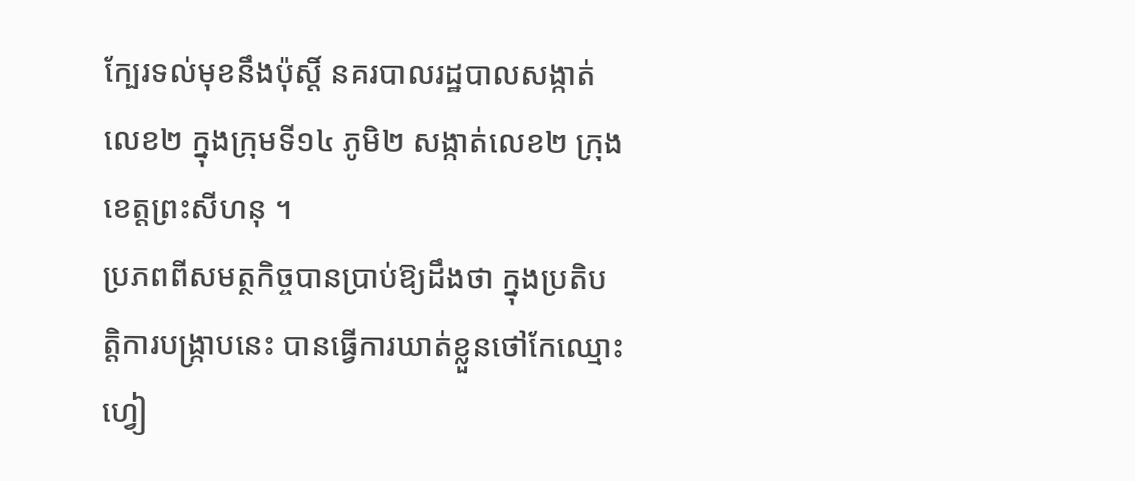ក្បែរទល់មុខនឹងប៉ុស្តិ៍ នគរបាលរដ្ឋបាលសង្កាត់លេខ២ ក្នុងក្រុមទី១៤ ភូមិ២ សង្កាត់លេខ២ ក្រុងខេត្តព្រះសីហនុ ។
ប្រភពពីសមត្ថកិច្ចបានប្រាប់ឱ្យដឹងថា ក្នុងប្រតិបត្តិការបង្រ្កាបនេះ បានធ្វើការឃាត់ខ្លួនថៅកែឈ្មោះ ហ្វៀ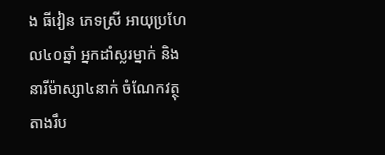ង ធីវៀន ភេទស្រី អាយុប្រហែល៤០ឆ្នាំ អ្នកដាំស្លរម្នាក់ និងនារីម៉ាស្សា៤នាក់ ចំណែកវត្ថុតាងរឹប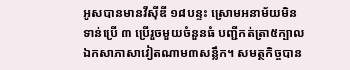អូសបានមានវីស៊ីឌី ១៨បន្ទះ ស្រោមអនាម័យមិនទាន់ប្រើ ៣ ប្រើរួចមួយចំនួនធំ បញ្ជីកត់ត្រា៥ក្បាល ឯកសាភាសាវៀតណាម៣សន្លឹក។ សមត្ថកិច្ចបាន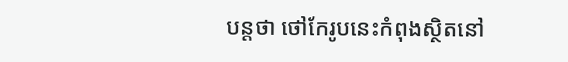បន្តថា ថៅកែរូបនេះកំពុងស្ថិតនៅ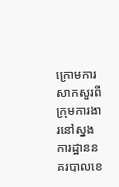ក្រោមការសាកសួរពីក្រុមការងារនៅស្នងការដ្ឋាននគរបាលខេ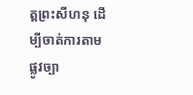ត្តព្រះសីហនុ ដើម្បីចាត់ការតាមផ្លូវច្បា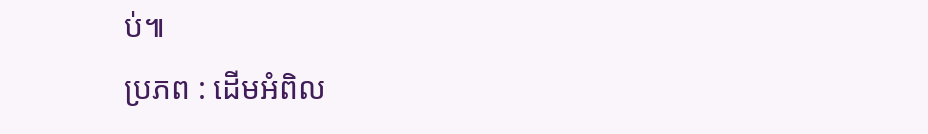ប់៕
ប្រភព : ដើមអំពិល